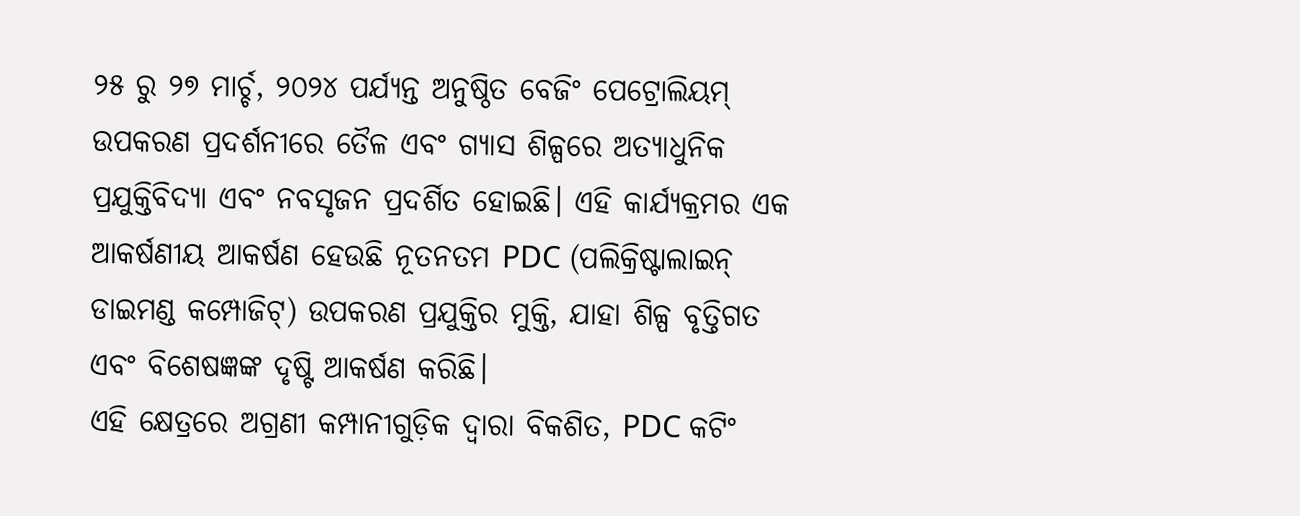୨୫ ରୁ ୨୭ ମାର୍ଚ୍ଚ, ୨୦୨୪ ପର୍ଯ୍ୟନ୍ତ ଅନୁଷ୍ଠିତ ବେଜିଂ ପେଟ୍ରୋଲିୟମ୍ ଉପକରଣ ପ୍ରଦର୍ଶନୀରେ ତୈଳ ଏବଂ ଗ୍ୟାସ ଶିଳ୍ପରେ ଅତ୍ୟାଧୁନିକ ପ୍ରଯୁକ୍ତିବିଦ୍ୟା ଏବଂ ନବସୃଜନ ପ୍ରଦର୍ଶିତ ହୋଇଛି। ଏହି କାର୍ଯ୍ୟକ୍ରମର ଏକ ଆକର୍ଷଣୀୟ ଆକର୍ଷଣ ହେଉଛି ନୂତନତମ PDC (ପଲିକ୍ରିଷ୍ଟାଲାଇନ୍ ଡାଇମଣ୍ଡ କମ୍ପୋଜିଟ୍) ଉପକରଣ ପ୍ରଯୁକ୍ତିର ମୁକ୍ତି, ଯାହା ଶିଳ୍ପ ବୃତ୍ତିଗତ ଏବଂ ବିଶେଷଜ୍ଞଙ୍କ ଦୃଷ୍ଟି ଆକର୍ଷଣ କରିଛି।
ଏହି କ୍ଷେତ୍ରରେ ଅଗ୍ରଣୀ କମ୍ପାନୀଗୁଡ଼ିକ ଦ୍ୱାରା ବିକଶିତ, PDC କଟିଂ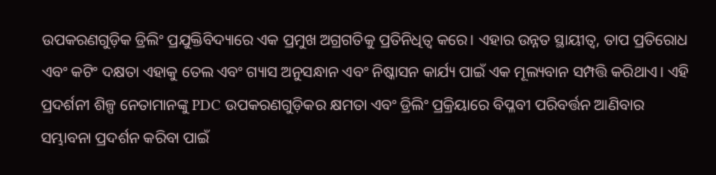ଉପକରଣଗୁଡ଼ିକ ଡ୍ରିଲିଂ ପ୍ରଯୁକ୍ତିବିଦ୍ୟାରେ ଏକ ପ୍ରମୁଖ ଅଗ୍ରଗତିକୁ ପ୍ରତିନିଧିତ୍ୱ କରେ। ଏହାର ଉନ୍ନତ ସ୍ଥାୟୀତ୍ୱ, ତାପ ପ୍ରତିରୋଧ ଏବଂ କଟିଂ ଦକ୍ଷତା ଏହାକୁ ତେଲ ଏବଂ ଗ୍ୟାସ ଅନୁସନ୍ଧାନ ଏବଂ ନିଷ୍କାସନ କାର୍ଯ୍ୟ ପାଇଁ ଏକ ମୂଲ୍ୟବାନ ସମ୍ପତ୍ତି କରିଥାଏ। ଏହି ପ୍ରଦର୍ଶନୀ ଶିଳ୍ପ ନେତାମାନଙ୍କୁ PDC ଉପକରଣଗୁଡ଼ିକର କ୍ଷମତା ଏବଂ ଡ୍ରିଲିଂ ପ୍ରକ୍ରିୟାରେ ବିପ୍ଳବୀ ପରିବର୍ତ୍ତନ ଆଣିବାର ସମ୍ଭାବନା ପ୍ରଦର୍ଶନ କରିବା ପାଇଁ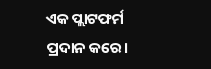ଏକ ପ୍ଲାଟଫର୍ମ ପ୍ରଦାନ କରେ।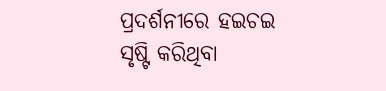ପ୍ରଦର୍ଶନୀରେ ହଇଚଇ ସୃଷ୍ଟି କରିଥିବା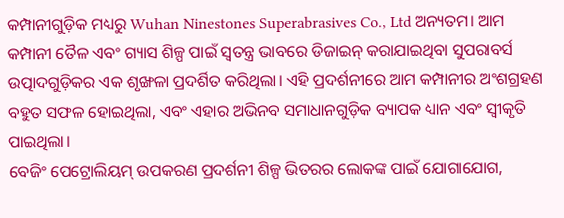କମ୍ପାନୀଗୁଡ଼ିକ ମଧ୍ୟରୁ Wuhan Ninestones Superabrasives Co., Ltd ଅନ୍ୟତମ। ଆମ କମ୍ପାନୀ ତୈଳ ଏବଂ ଗ୍ୟାସ ଶିଳ୍ପ ପାଇଁ ସ୍ୱତନ୍ତ୍ର ଭାବରେ ଡିଜାଇନ୍ କରାଯାଇଥିବା ସୁପରାବର୍ସ ଉତ୍ପାଦଗୁଡ଼ିକର ଏକ ଶୃଙ୍ଖଳା ପ୍ରଦର୍ଶିତ କରିଥିଲା। ଏହି ପ୍ରଦର୍ଶନୀରେ ଆମ କମ୍ପାନୀର ଅଂଶଗ୍ରହଣ ବହୁତ ସଫଳ ହୋଇଥିଲା, ଏବଂ ଏହାର ଅଭିନବ ସମାଧାନଗୁଡ଼ିକ ବ୍ୟାପକ ଧ୍ୟାନ ଏବଂ ସ୍ୱୀକୃତି ପାଇଥିଲା।
ବେଜିଂ ପେଟ୍ରୋଲିୟମ୍ ଉପକରଣ ପ୍ରଦର୍ଶନୀ ଶିଳ୍ପ ଭିତରର ଲୋକଙ୍କ ପାଇଁ ଯୋଗାଯୋଗ,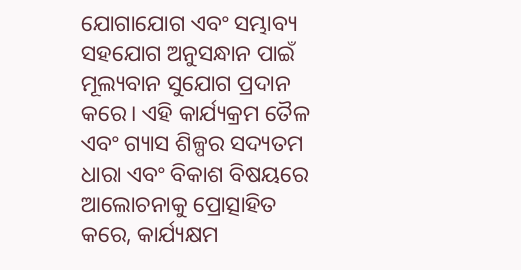ଯୋଗାଯୋଗ ଏବଂ ସମ୍ଭାବ୍ୟ ସହଯୋଗ ଅନୁସନ୍ଧାନ ପାଇଁ ମୂଲ୍ୟବାନ ସୁଯୋଗ ପ୍ରଦାନ କରେ। ଏହି କାର୍ଯ୍ୟକ୍ରମ ତୈଳ ଏବଂ ଗ୍ୟାସ ଶିଳ୍ପର ସଦ୍ୟତମ ଧାରା ଏବଂ ବିକାଶ ବିଷୟରେ ଆଲୋଚନାକୁ ପ୍ରୋତ୍ସାହିତ କରେ, କାର୍ଯ୍ୟକ୍ଷମ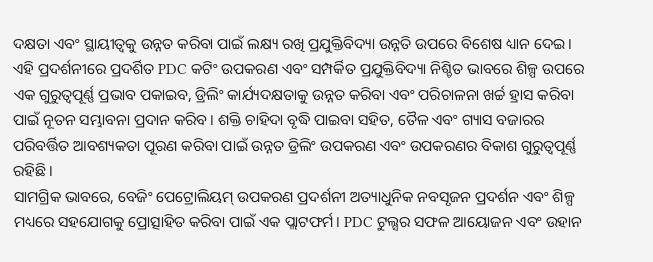ଦକ୍ଷତା ଏବଂ ସ୍ଥାୟୀତ୍ୱକୁ ଉନ୍ନତ କରିବା ପାଇଁ ଲକ୍ଷ୍ୟ ରଖି ପ୍ରଯୁକ୍ତିବିଦ୍ୟା ଉନ୍ନତି ଉପରେ ବିଶେଷ ଧ୍ୟାନ ଦେଇ।
ଏହି ପ୍ରଦର୍ଶନୀରେ ପ୍ରଦର୍ଶିତ PDC କଟିଂ ଉପକରଣ ଏବଂ ସମ୍ପର୍କିତ ପ୍ରଯୁକ୍ତିବିଦ୍ୟା ନିଶ୍ଚିତ ଭାବରେ ଶିଳ୍ପ ଉପରେ ଏକ ଗୁରୁତ୍ୱପୂର୍ଣ୍ଣ ପ୍ରଭାବ ପକାଇବ, ଡ୍ରିଲିଂ କାର୍ଯ୍ୟଦକ୍ଷତାକୁ ଉନ୍ନତ କରିବା ଏବଂ ପରିଚାଳନା ଖର୍ଚ୍ଚ ହ୍ରାସ କରିବା ପାଇଁ ନୂତନ ସମ୍ଭାବନା ପ୍ରଦାନ କରିବ। ଶକ୍ତି ଚାହିଦା ବୃଦ୍ଧି ପାଇବା ସହିତ, ତୈଳ ଏବଂ ଗ୍ୟାସ ବଜାରର ପରିବର୍ତ୍ତିତ ଆବଶ୍ୟକତା ପୂରଣ କରିବା ପାଇଁ ଉନ୍ନତ ଡ୍ରିଲିଂ ଉପକରଣ ଏବଂ ଉପକରଣର ବିକାଶ ଗୁରୁତ୍ୱପୂର୍ଣ୍ଣ ରହିଛି।
ସାମଗ୍ରିକ ଭାବରେ, ବେଜିଂ ପେଟ୍ରୋଲିୟମ୍ ଉପକରଣ ପ୍ରଦର୍ଶନୀ ଅତ୍ୟାଧୁନିକ ନବସୃଜନ ପ୍ରଦର୍ଶନ ଏବଂ ଶିଳ୍ପ ମଧ୍ୟରେ ସହଯୋଗକୁ ପ୍ରୋତ୍ସାହିତ କରିବା ପାଇଁ ଏକ ପ୍ଲାଟଫର୍ମ। PDC ଟୁଲ୍ସର ସଫଳ ଆୟୋଜନ ଏବଂ ଉହାନ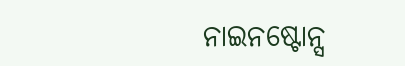ନାଇନଷ୍ଟୋନ୍ସ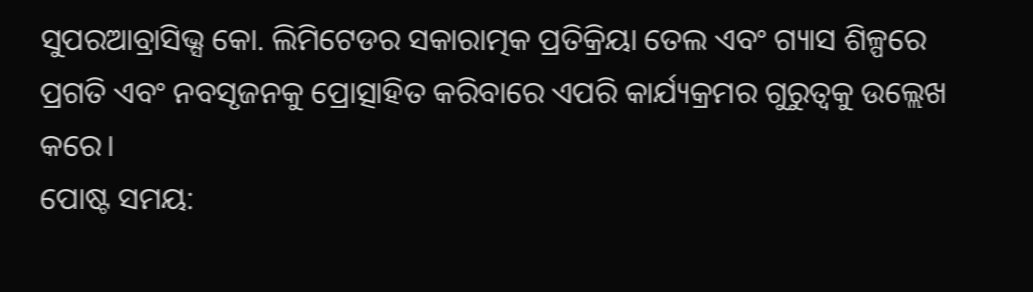ସୁପରଆବ୍ରାସିଭ୍ସ କୋ. ଲିମିଟେଡର ସକାରାତ୍ମକ ପ୍ରତିକ୍ରିୟା ତେଲ ଏବଂ ଗ୍ୟାସ ଶିଳ୍ପରେ ପ୍ରଗତି ଏବଂ ନବସୃଜନକୁ ପ୍ରୋତ୍ସାହିତ କରିବାରେ ଏପରି କାର୍ଯ୍ୟକ୍ରମର ଗୁରୁତ୍ୱକୁ ଉଲ୍ଲେଖ କରେ।
ପୋଷ୍ଟ ସମୟ: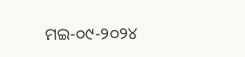ମଇ-୦୯-୨୦୨୪